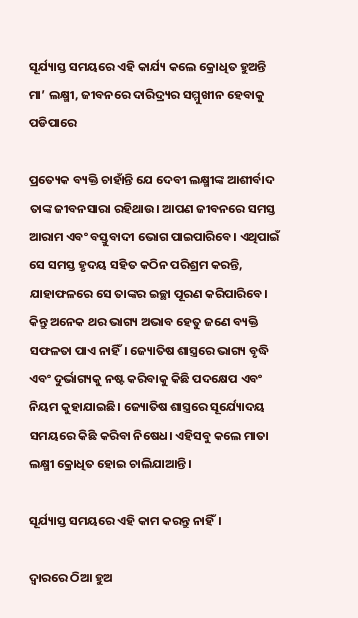ସୂର୍ଯ୍ୟାସ୍ତ ସମୟରେ ଏହି କାର୍ଯ୍ୟ କଲେ କ୍ରୋଧିତ ହୁଅନ୍ତି ମା’ ଲକ୍ଷ୍ମୀ, ଜୀବନରେ ଦାରିଦ୍ର୍ୟର ସମ୍ମୁଖୀନ ହେବାକୁ ପଡିପାରେ

ପ୍ରତ୍ୟେକ ବ୍ୟକ୍ତି ଚାହାଁନ୍ତି ଯେ ଦେବୀ ଲକ୍ଷ୍ମୀଙ୍କ ଆଶୀର୍ବାଦ ତାଙ୍କ ଜୀବନସାରା ରହିଥାଉ। ଆପଣ ଜୀବନରେ ସମସ୍ତ ଆରାମ ଏବଂ ବସ୍ତୁବାଦୀ ଭୋଗ ପାଇପାରିବେ। ଏଥିପାଇଁ ସେ ସମସ୍ତ ହୃଦୟ ସହିତ କଠିନ ପରିଶ୍ରମ କରନ୍ତି, ଯାହାଫଳରେ ସେ ତାଙ୍କର ଇଚ୍ଛା ପୂରଣ କରିପାରିବେ। କିନ୍ତୁ ଅନେକ ଥର ଭାଗ୍ୟ ଅଭାବ ହେତୁ ଜଣେ ବ୍ୟକ୍ତି ସଫଳତା ପାଏ ନାହିଁ। ଜ୍ୟୋତିଷ ଶାସ୍ତ୍ରରେ ଭାଗ୍ୟ ବୃଦ୍ଧି ଏବଂ ଦୁର୍ଭାଗ୍ୟକୁ ନଷ୍ଟ କରିବାକୁ କିଛି ପଦକ୍ଷେପ ଏବଂ ନିୟମ କୁହାଯାଇଛି। ଜ୍ୟୋତିଷ ଶାସ୍ତ୍ରରେ ସୂର୍ଯ୍ୟୋଦୟ ସମୟରେ କିଛି କରିବା ନିଷେଧ। ଏହିସବୁ କଲେ ମାତା ଲକ୍ଷ୍ମୀ କ୍ରୋଧିତ ହୋଇ ଚାଲିଯାଆନ୍ତି।

ସୂର୍ଯ୍ୟାସ୍ତ ସମୟରେ ଏହି କାମ କରନ୍ତୁ ନାହିଁ।

ଦ୍ୱାରରେ ଠିଆ ହୁଅ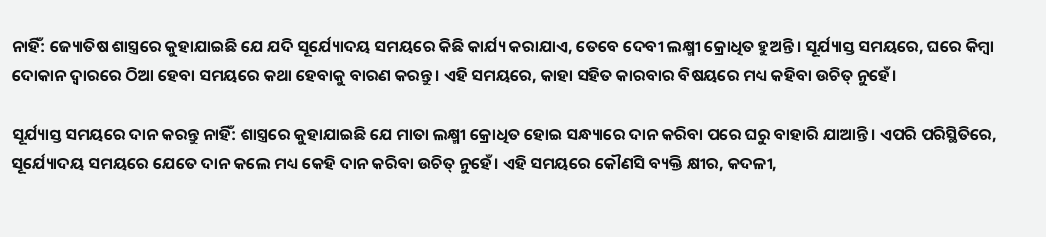ନାହିଁ: ଜ୍ୟୋତିଷ ଶାସ୍ତ୍ରରେ କୁହାଯାଇଛି ଯେ ଯଦି ସୂର୍ଯ୍ୟୋଦୟ ସମୟରେ କିଛି କାର୍ଯ୍ୟ କରାଯାଏ, ତେବେ ଦେବୀ ଲକ୍ଷ୍ମୀ କ୍ରୋଧିତ ହୁଅନ୍ତି। ସୂର୍ଯ୍ୟାସ୍ତ ସମୟରେ, ଘରେ କିମ୍ବା ଦୋକାନ ଦ୍ୱାରରେ ଠିଆ ହେବା ସମୟରେ କଥା ହେବାକୁ ବାରଣ କରନ୍ତୁ। ଏହି ସମୟରେ, କାହା ସହିତ କାରବାର ବିଷୟରେ ମଧ୍ୟ କହିବା ଉଚିତ୍ ନୁହେଁ।

ସୂର୍ଯ୍ୟାସ୍ତ ସମୟରେ ଦାନ କରନ୍ତୁ ନାହିଁ: ଶାସ୍ତ୍ରରେ କୁହାଯାଇଛି ଯେ ମାତା ଲକ୍ଷ୍ମୀ କ୍ରୋଧିତ ହୋଇ ସନ୍ଧ୍ୟାରେ ଦାନ କରିବା ପରେ ଘରୁ ବାହାରି ଯାଆନ୍ତି। ଏପରି ପରିସ୍ଥିତିରେ, ସୂର୍ଯ୍ୟୋଦୟ ସମୟରେ ଯେତେ ଦାନ କଲେ ମଧ୍ୟ କେହି ଦାନ କରିବା ଉଚିତ୍ ନୁହେଁ। ଏହି ସମୟରେ କୌଣସି ବ୍ୟକ୍ତି କ୍ଷୀର, କଦଳୀ,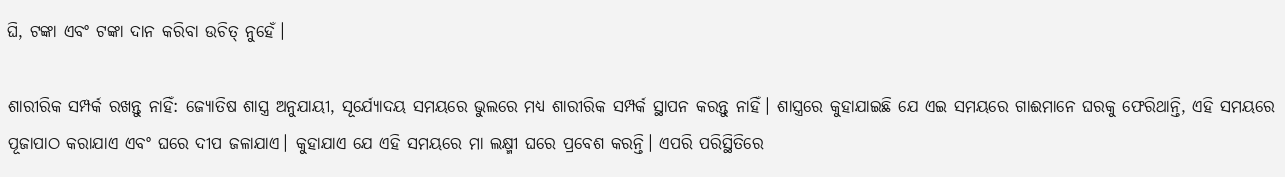ଘି, ଟଙ୍କା ଏବଂ ଟଙ୍କା ଦାନ କରିବା ଉଚିତ୍ ନୁହେଁ।

ଶାରୀରିକ ସମ୍ପର୍କ ରଖନ୍ତୁ ନାହିଁ: ଜ୍ୟୋତିଷ ଶାସ୍ତ୍ର ଅନୁଯାୟୀ, ସୂର୍ଯ୍ୟୋଦୟ ସମୟରେ ଭୁଲରେ ମଧ୍ୟ ଶାରୀରିକ ସମ୍ପର୍କ ସ୍ଥାପନ କରନ୍ତୁ ନାହିଁ। ଶାସ୍ତ୍ରରେ କୁହାଯାଇଛି ଯେ ଏଇ ସମୟରେ ଗାଈମାନେ ଘରକୁ ଫେରିଥାନ୍ତି, ଏହି ସମୟରେ ପୂଜାପାଠ କରାଯାଏ ଏବଂ ଘରେ ଦୀପ ଜଳାଯାଏ। କୁହାଯାଏ ଯେ ଏହି ସମୟରେ ମା ଲକ୍ଷ୍ମୀ ଘରେ ପ୍ରବେଶ କରନ୍ତି। ଏପରି ପରିସ୍ଥିତିରେ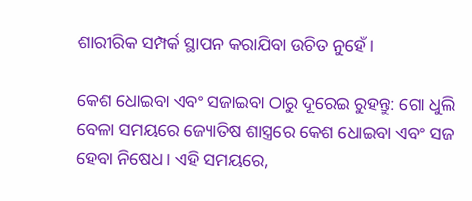ଶାରୀରିକ ସମ୍ପର୍କ ସ୍ଥାପନ କରାଯିବା ଉଚିତ ନୁହେଁ।

କେଶ ଧୋଇବା ଏବଂ ସଜାଇବା ଠାରୁ ଦୂରେଇ ରୁହନ୍ତୁ: ଗୋ ଧୁଲି ବେଳା ସମୟରେ ଜ୍ୟୋତିଷ ଶାସ୍ତ୍ରରେ କେଶ ଧୋଇବା ଏବଂ ସଜ ହେବା ନିଷେଧ। ଏହି ସମୟରେ,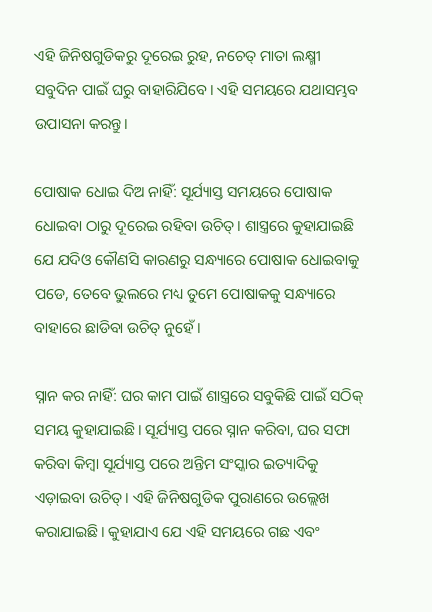ଏହି ଜିନିଷଗୁଡିକରୁ ଦୂରେଇ ରୁହ, ନଚେତ୍ ମାତା ଲକ୍ଷ୍ମୀ ସବୁଦିନ ପାଇଁ ଘରୁ ବାହାରିଯିବେ। ଏହି ସମୟରେ ଯଥାସମ୍ଭବ ଉପାସନା କରନ୍ତୁ।

ପୋଷାକ ଧୋଇ ଦିଅ ନାହିଁ: ସୂର୍ଯ୍ୟାସ୍ତ ସମୟରେ ପୋଷାକ ଧୋଇବା ଠାରୁ ଦୂରେଇ ରହିବା ଉଚିତ୍। ଶାସ୍ତ୍ରରେ କୁହାଯାଇଛି ଯେ ଯଦିଓ କୌଣସି କାରଣରୁ ସନ୍ଧ୍ୟାରେ ପୋଷାକ ଧୋଇବାକୁ ପଡେ, ତେବେ ଭୁଲରେ ମଧ୍ୟ ତୁମେ ପୋଷାକକୁ ସନ୍ଧ୍ୟାରେ ବାହାରେ ଛାଡିବା ଉଚିତ୍ ନୁହେଁ।

ସ୍ନାନ କର ନାହିଁ: ଘର କାମ ପାଇଁ ଶାସ୍ତ୍ରରେ ସବୁକିଛି ପାଇଁ ସଠିକ୍ ସମୟ କୁହାଯାଇଛି। ସୂର୍ଯ୍ୟାସ୍ତ ପରେ ସ୍ନାନ କରିବା, ଘର ସଫା କରିବା କିମ୍ବା ସୂର୍ଯ୍ୟାସ୍ତ ପରେ ଅନ୍ତିମ ସଂସ୍କାର ଇତ୍ୟାଦିକୁ ଏଡ଼ାଇବା ଉଚିତ୍। ଏହି ଜିନିଷଗୁଡିକ ପୁରାଣରେ ଉଲ୍ଲେଖ କରାଯାଇଛି। କୁହାଯାଏ ଯେ ଏହି ସମୟରେ ଗଛ ଏବଂ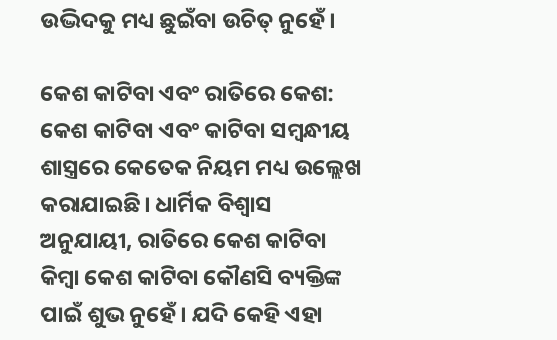ଉଦ୍ଭିଦକୁ ମଧ୍ୟ ଛୁଇଁବା ଉଚିତ୍ ନୁହେଁ।

କେଶ କାଟିବା ଏବଂ ରାତିରେ କେଶ: କେଶ କାଟିବା ଏବଂ କାଟିବା ସମ୍ବନ୍ଧୀୟ ଶାସ୍ତ୍ରରେ କେତେକ ନିୟମ ମଧ୍ୟ ଉଲ୍ଲେଖ କରାଯାଇଛି। ଧାର୍ମିକ ବିଶ୍ୱାସ ଅନୁଯାୟୀ, ରାତିରେ କେଶ କାଟିବା କିମ୍ବା କେଶ କାଟିବା କୌଣସି ବ୍ୟକ୍ତିଙ୍କ ପାଇଁ ଶୁଭ ନୁହେଁ। ଯଦି କେହି ଏହା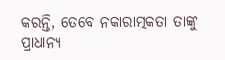କରନ୍ତି, ତେବେ ନକାରାତ୍ମକତା ତାଙ୍କୁ ପ୍ରାଧାନ୍ୟ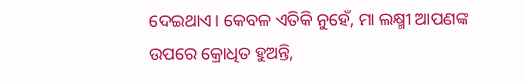ଦେଇଥାଏ। କେବଳ ଏତିକି ନୁହେଁ, ମା ଲକ୍ଷ୍ମୀ ଆପଣଙ୍କ ଉପରେ କ୍ରୋଧିତ ହୁଅନ୍ତି,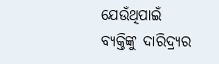ଯେଉଁଥିପାଇଁ ବ୍ୟକ୍ତିଙ୍କୁ ଦାରିଦ୍ର୍ୟର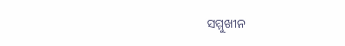ସମ୍ମୁଖୀନ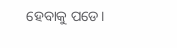ହେବାକୁ ପଡେ।